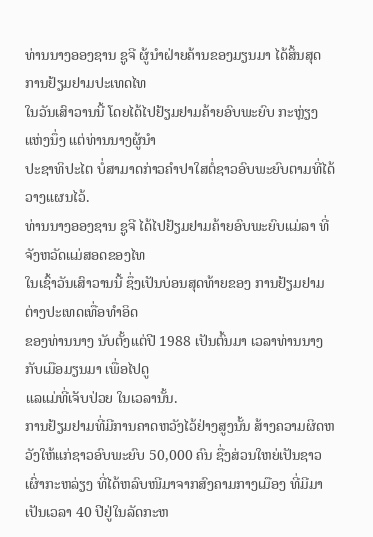ທ່ານນາງອອງຊານ ຊູຈີ ຜູ້ນໍາຝ່າຍຄ້ານຂອງມຽນມາ ໄດ້ສິ້ນສຸດການຢ້ຽມຢາມປະເທດໄທ
ໃນວັນເສົາວານນີ້ ໂດຍໄດ້ໄປຢ້ຽມຢາມຄ້າຍອົບພະຍົບ ກະຫຼ່ຽງແຫ່ງນຶ່ງ ແຕ່ທ່ານນາງຜູ້ນໍາ
ປະຊາທິປະໄຕ ບໍ່ສາມາດກ່າວຄໍາປາໃສຕໍ່ຊາວອົບພະຍົບຕາມທີ່ໄດ້ວາງແຜນໄວ້.
ທ່ານນາງອອງຊານ ຊູຈີ ໄດ້ໄປຢ້ຽມຢາມຄ້າຍອົບພະຍົບແມ່ລາ ທີ່ຈັງຫວັດແມ່ສອດຂອງໄທ
ໃນເຊົ້າວັນເສົາວານນີ້ ຊຶ່ງເປັນບ່ອນສຸດທ້າຍຂອງ ການຢ້ຽມຢາມຕ່າງປະເທດເທື່ອທໍາອິດ
ຂອງທ່ານນາງ ນັບຕັ້ງແຕ່ປີ 1988 ເປັນຕົ້ນມາ ເວລາທ່ານນາງກັບເມືອມຽນມາ ເພື່ອໄປດູ
ແລແມ່ທີ່ເຈັບປ່ວຍ ໃນເວລານັ້ນ.
ການຢ້ຽມຢາມທີ່ມີການຄາດຫວັງໄວ້ຢ່າງສູງນັ້ນ ສ້າງຄວາມຜິດຫວັງໃຫ້ແກ່ຊາວອົບພະຍົບ 50,000 ຄົນ ຊື່ງສ່ວນໃຫຍ່ເປັນຊາວເຜົ່າກະຫລ່ຽງ ທີ່ໄດ້ຫລົບໜີມາຈາກສົງຄາມກາງເມືອງ ທີ່ມີມາເປັນເວລາ 40 ປີຢູ່ໃນລັດກະຫ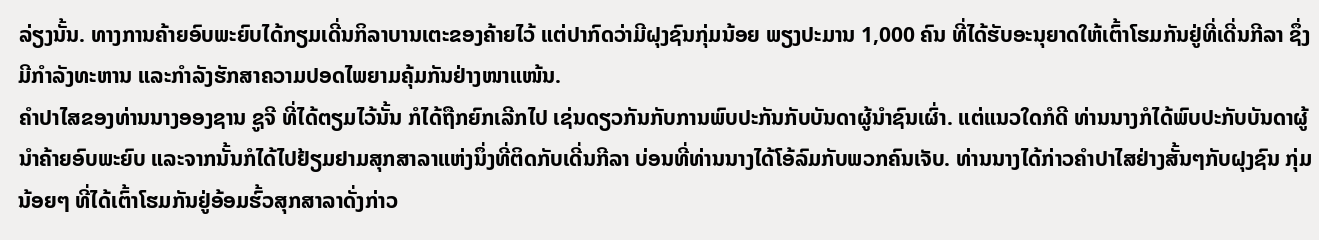ລ່ຽງນັ້ນ. ທາງການຄ້າຍອົບພະຍົບໄດ້ກຽມເດີ່ນກິລາບານເຕະຂອງຄ້າຍໄວ້ ແຕ່ປາກົດວ່າມີຝຸງຊົນກຸ່ມນ້ອຍ ພຽງປະມານ 1,000 ຄົນ ທີ່ໄດ້ຮັບອະນຸຍາດໃຫ້ເຕົ້າໂຮມກັນຢູ່ທີ່ເດີ່ນກີລາ ຊຶ່ງມີກໍາລັງທະຫານ ແລະກໍາລັງຮັກສາຄວາມປອດໄພຍາມຄຸ້ມກັນຢ່າງໜາແໜ້ນ.
ຄໍາປາໄສຂອງທ່ານນາງອອງຊານ ຊູຈີ ທີ່ໄດ້ຕຽມໄວ້ນັ້ນ ກໍໄດ້ຖືກຍົກເລີກໄປ ເຊ່ນດຽວກັນກັບການພົບປະກັນກັບບັນດາຜູ້ນໍາຊົນເຜົ່າ. ແຕ່ແນວໃດກໍດີ ທ່ານນາງກໍໄດ້ພົບປະກັບບັນດາຜູ້ນໍາຄ້າຍອົບພະຍົບ ແລະຈາກນັ້ນກໍໄດ້ໄປຢ້ຽມຢາມສຸກສາລາແຫ່ງນຶ່ງທີ່ຕິດກັບເດີ່ນກີລາ ບ່ອນທີ່ທ່ານນາງໄດ້ໂອ້ລົມກັບພວກຄົນເຈັບ. ທ່ານນາງໄດ້ກ່າວຄໍາປາໄສຢ່າງສັ້ນໆກັບຝຸງຊົນ ກຸ່ມນ້ອຍໆ ທີ່ໄດ້ເຕົ້າໂຮມກັນຢູ່ອ້ອມຮົ້ວສຸກສາລາດັ່ງກ່າວ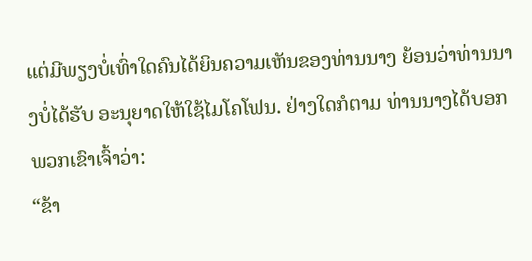ແຕ່ມີພຽງບໍ່ເທົ່າໃດຄົນໄດ້ຍິນຄວາມເຫັນຂອງທ່ານນາງ ຍ້ອນວ່າທ່ານນາງບໍ່ໄດ້ຮັບ ອະນຸຍາດໃຫ້ໃຊ້ໄມໂຄໂຟນ. ຢ່າງໃດກໍຕາມ ທ່ານນາງໄດ້ບອກພວກເຂົາເຈົ້າວ່າ:
“ຂ້າ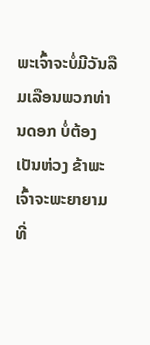ພະເຈົ້າຈະບໍ່ມີວັນລືມເລືອນພວກທ່ານດອກ ບໍ່ຕ້ອງເປັນຫ່ວງ ຂ້າພະເຈົ້າຈະພະຍາຍາມທີ່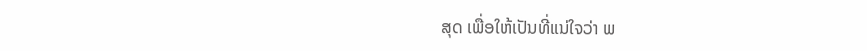ສຸດ ເພື່ອໃຫ້ເປັນທີ່ແນ່ໃຈວ່າ ພ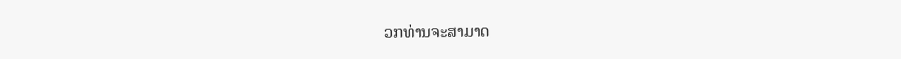ວກທ່ານຈະສາມາດ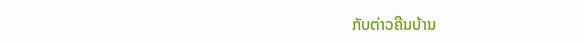ກັບຕ່າວຄືນບ້ານ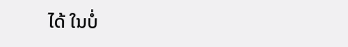ໄດ້ ໃນບໍ່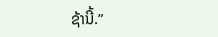ຊ້ານີ້.”